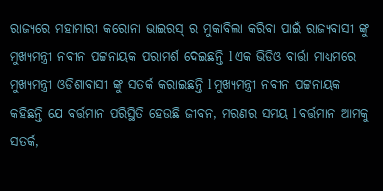ରାଜ୍ୟରେ ମହାମାରୀ କରୋନା ଭାଇରସ୍ ର ମୁକାବିଲା କରିବା ପାଇଁ ରାଜ୍ୟବାସୀ ଙ୍କୁ ମୁଖ୍ୟମନ୍ତ୍ରୀ ନବୀନ ପଟ୍ଟନାୟକ ପରାମର୍ଶ ଦେଇଛନ୍ତି l ଏକ ଭିଡିଓ ବାର୍ତ୍ତା ମାଧ୍ୟମରେ ମୁଖ୍ୟମନ୍ତ୍ରୀ ଓଡିଶାବାସୀ ଙ୍କୁ ସତର୍କ କରାଇଛନ୍ତି l ମୁଖ୍ୟମନ୍ତ୍ରୀ ନବୀନ ପଟ୍ଟନାୟକ କହିଛନ୍ତି ଯେ ବର୍ତ୍ତମାନ ପରିସ୍ଥିତି ହେଉଛି ଜୀବନ, ମରଣର ସମୟ l ବର୍ତ୍ତମାନ ଆମକୁ ସତର୍କ,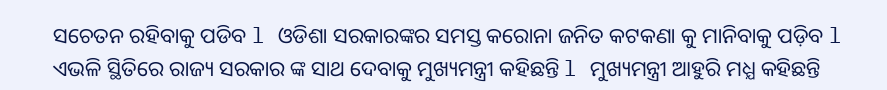ସଚେତନ ରହିବାକୁ ପଡିବ l ଓଡିଶା ସରକାରଙ୍କର ସମସ୍ତ କରୋନା ଜନିତ କଟକଣା କୁ ମାନିବାକୁ ପଡ଼ିବ l ଏଭଳି ସ୍ଥିତିରେ ରାଜ୍ୟ ସରକାର ଙ୍କ ସାଥ ଦେବାକୁ ମୁଖ୍ୟମନ୍ତ୍ରୀ କହିଛନ୍ତି l ମୁଖ୍ୟମନ୍ତ୍ରୀ ଆହୁରି ମଧ୍ଯ କହିଛନ୍ତି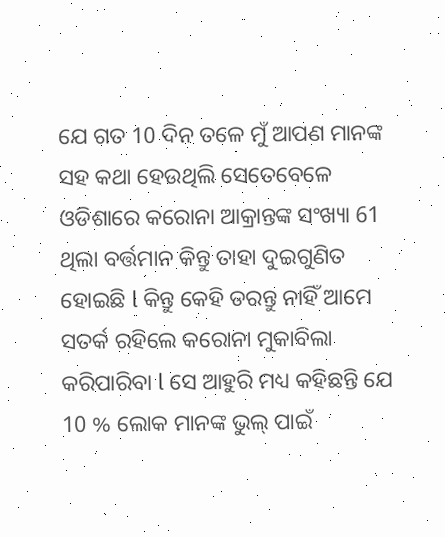ଯେ ଗତ 10 ଦିନ ତଳେ ମୁଁ ଆପଣ ମାନଙ୍କ ସହ କଥା ହେଉଥିଲି ସେତେବେଳେ ଓଡିଶାରେ କରୋନା ଆକ୍ରାନ୍ତଙ୍କ ସଂଖ୍ୟା 61 ଥିଲା ବର୍ତ୍ତମାନ କିନ୍ତୁ ତାହା ଦୁଇଗୁଣିତ ହୋଇଛି l କିନ୍ତୁ କେହି ଡରନ୍ତୁ ନାହିଁ ଆମେ ସତର୍କ ରହିଲେ କରୋନା ମୁକାବିଲା କରିପାରିବା l ସେ ଆହୁରି ମଧ୍ୟ କହିଛନ୍ତି ଯେ 10 % ଲୋକ ମାନଙ୍କ ଭୁଲ୍ ପାଇଁ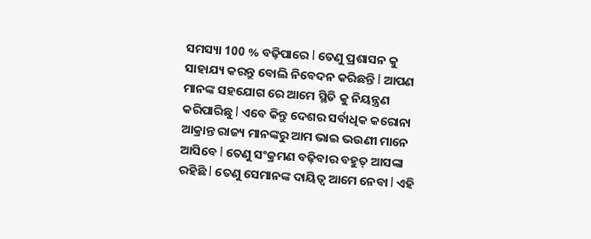ସମସ୍ୟା 100 % ବଢ଼ିପାରେ l ତେଣୁ ପ୍ରଶାସନ କୁ ସାହାଯ୍ୟ କରନ୍ତୁ ବୋଲି ନିବେଦନ କରିଛନ୍ତି l ଆପଣ ମାନଙ୍କ ସହଯୋଗ ରେ ଆମେ ସ୍ଥିତି କୁ ନିୟନ୍ତ୍ରଣ କରିପାରିଛୁ l ଏବେ କିନ୍ତୁ ଦେଶର ସର୍ବାଧିକ କରୋନା ଆକ୍ରାନ୍ତ ରାଜ୍ୟ ମାନଙ୍କରୁ ଆମ ଭାଇ ଭଉଣୀ ମାନେ ଆସିବେ l ତେଣୁ ସଂକ୍ରମଣ ବଢ଼ିବାର ବହୁତ୍ ଆସଙ୍କା ରହିଛି l ତେଣୁ ସେମାନଙ୍କ ଦାୟିତ୍ଵ ଆମେ ନେବା l ଏହି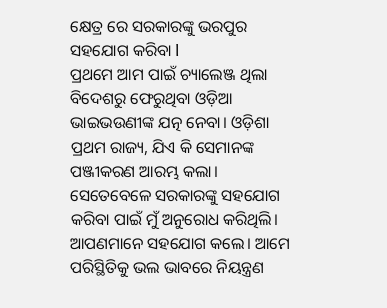କ୍ଷେତ୍ର ରେ ସରକାରଙ୍କୁ ଭରପୁର ସହଯୋଗ କରିବା l
ପ୍ରଥମେ ଆମ ପାଇଁ ଚ୍ୟାଲେଞ୍ଜ ଥିଲା ବିଦେଶରୁ ଫେରୁଥିବା ଓଡ଼ିଆ ଭାଇଭଉଣୀଙ୍କ ଯତ୍ନ ନେବା। ଓଡ଼ିଶା ପ୍ରଥମ ରାଜ୍ୟ, ଯିଏ କି ସେମାନଙ୍କ ପଞ୍ଜୀକରଣ ଆରମ୍ଭ କଲା। ସେତେବେଳେ ସରକାରଙ୍କୁ ସହଯୋଗ କରିବା ପାଇଁ ମୁଁ ଅନୁରୋଧ କରିଥିଲି। ଆପଣମାନେ ସହଯୋଗ କଲେ। ଆମେ ପରିସ୍ଥିତିକୁ ଭଲ ଭାବରେ ନିୟନ୍ତ୍ରଣ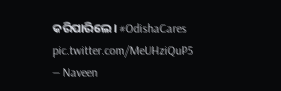କରିପାରିଲେ। #OdishaCares pic.twitter.com/MeUHziQuP5
— Naveen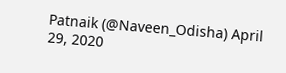Patnaik (@Naveen_Odisha) April 29, 2020